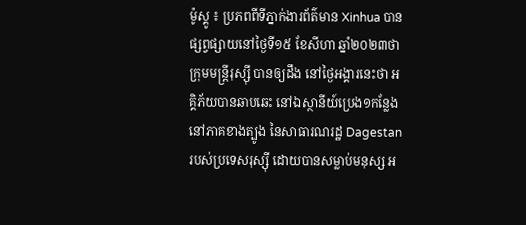ម៉ូស្គូ ៖ ប្រភពពីទីភ្នាក់ងារព័ត៌មាន Xinhua បានផ្សព្វផ្សាយនៅថ្ងៃទី១៥ ខែសីហា ឆ្នាំ២០២៣ថា ក្រុមមន្ត្រីរុស្ស៊ី បានឲ្យដឹង នៅថ្ងៃអង្គារនេះថា អគ្គិភ័យបានឆាបឆេះ នៅឯស្ថានីយ៍ប្រេង១កន្លែង នៅភាគខាងត្បូង នៃសាធារណរដ្ឋ Dagestan របស់ប្រទេសរុស្ស៊ី ដោយបានសម្លាប់មនុស្ស អ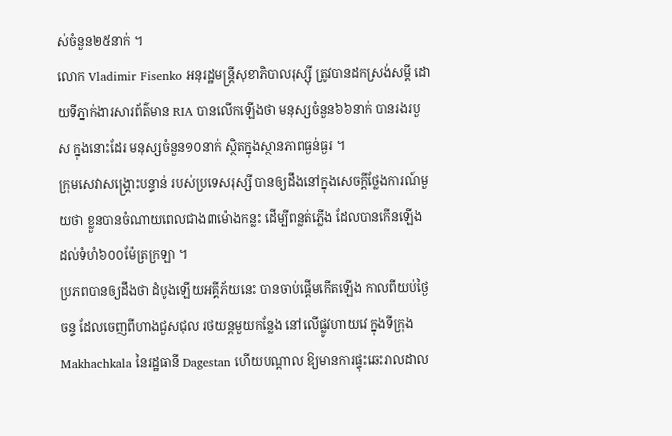ស់ចំនួន២៥នាក់ ។
លោក Vladimir Fisenko អនុរដ្ឋមន្ត្រីសុខាភិបាលរុស្ស៊ី ត្រូវបានដកស្រង់សម្តី ដោយទីភ្នាក់ងារសារព័ត៌មាន RIA បានលើកឡើងថា មនុស្សចំនួន៦៦នាក់ បានរងរបួស ក្នុងនោះដែរ មនុស្សចំនួន១០នាក់ ស្ថិតក្នុងស្ថានភាពធ្ងន់ធ្ងរ ។
ក្រុមសេវាសង្គ្រោះបន្ទាន់ របស់ប្រទេសរុស្សី បានឲ្យដឹងនៅក្នុងសេចក្តីថ្លែងការណ៍មួយថា ខ្លួនបានចំណាយពេលជាង៣ម៉ោងកន្លះ ដើម្បីពន្លត់ភ្លើង ដែលបានកើនឡើង ដល់ទំហំ៦០០ម៉ែត្រក្រឡា ។
ប្រភពបានឲ្យដឹងថា ដំបូងឡើយអគ្គីភ័យនេះ បានចាប់ផ្តើមកើតឡើង កាលពីយប់ថ្ងៃចន្ទ ដែលចេញពីហាងជួសជុល រថយន្តមួយកន្លែង នៅលើផ្លូវហាយវេ ក្នុងទីក្រុង Makhachkala នៃរដ្ឋធានី Dagestan ហើយបណ្តាល ឱ្យមានការផ្ទុះឆេះរាលដាល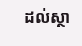ដល់ស្ថា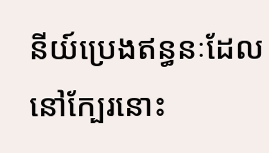នីយ៍ប្រេងឥន្ធនៈដែលនៅក្បែរនោះ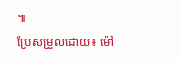៕
ប្រែសម្រួលដោយ៖ ម៉ៅ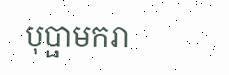បុប្ផាមករា